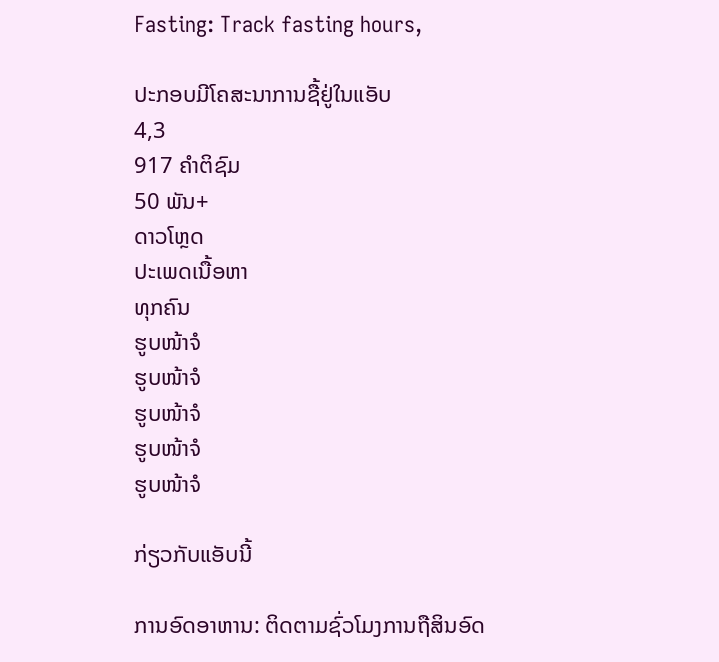Fasting: Track fasting hours,

ປະກອບມີໂຄສະນາການຊື້ຢູ່ໃນແອັບ
4,3
917 ຄຳຕິຊົມ
50 ພັນ+
ດາວໂຫຼດ
ປະເພດເນື້ອຫາ
ທຸກຄົນ
ຮູບໜ້າຈໍ
ຮູບໜ້າຈໍ
ຮູບໜ້າຈໍ
ຮູບໜ້າຈໍ
ຮູບໜ້າຈໍ

ກ່ຽວກັບແອັບນີ້

ການອົດອາຫານ: ຕິດຕາມຊົ່ວໂມງການຖືສິນອົດ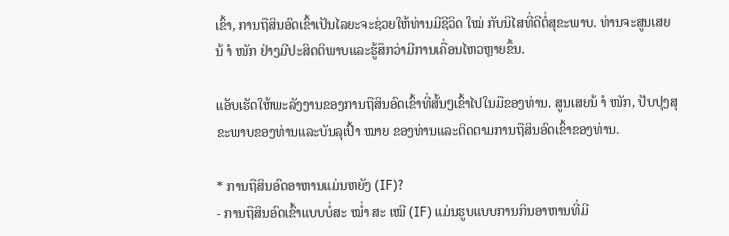ເຂົ້າ, ການຖືສິນອົດເຂົ້າເປັນໄລຍະຈະຊ່ວຍໃຫ້ທ່ານມີຊີວິດ ໃໝ່ ກັບນິໄສທີ່ດີຕໍ່ສຸຂະພາບ. ທ່ານຈະສູນເສຍນ້ ຳ ໜັກ ຢ່າງມີປະສິດຕິພາບແລະຮູ້ສຶກວ່າມີການເຄື່ອນໄຫວຫຼາຍຂຶ້ນ.

ແອັບເຮັດໃຫ້ພະລັງງານຂອງການຖືສິນອົດເຂົ້າທີ່ສັ້ນໆເຂົ້າໄປໃນມືຂອງທ່ານ. ສູນເສຍນ້ ຳ ໜັກ, ປັບປຸງສຸຂະພາບຂອງທ່ານແລະບັນລຸເປົ້າ ໝາຍ ຂອງທ່ານແລະຕິດຕາມການຖືສິນອົດເຂົ້າຂອງທ່ານ.

* ການຖືສິນອົດອາຫານແມ່ນຫຍັງ (IF)?
- ການຖືສິນອົດເຂົ້າແບບບໍ່ສະ ໝໍ່າ ສະ ເໝີ (IF) ແມ່ນຮູບແບບການກິນອາຫານທີ່ມີ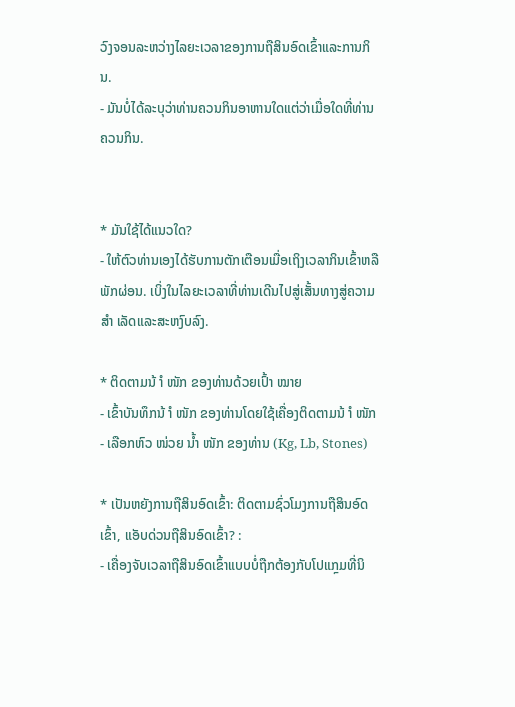ວົງຈອນລະຫວ່າງໄລຍະເວລາຂອງການຖືສິນອົດເຂົ້າແລະການກິນ.
- ມັນບໍ່ໄດ້ລະບຸວ່າທ່ານຄວນກິນອາຫານໃດແຕ່ວ່າເມື່ອໃດທີ່ທ່ານຄວນກິນ.


* ມັນໃຊ້ໄດ້ແນວໃດ?
- ໃຫ້ຕົວທ່ານເອງໄດ້ຮັບການຕັກເຕືອນເມື່ອເຖິງເວລາກິນເຂົ້າຫລືພັກຜ່ອນ. ເບິ່ງໃນໄລຍະເວລາທີ່ທ່ານເດີນໄປສູ່ເສັ້ນທາງສູ່ຄວາມ ສຳ ເລັດແລະສະຫງົບລົງ.

* ຕິດຕາມນ້ ຳ ໜັກ ຂອງທ່ານດ້ວຍເປົ້າ ໝາຍ
- ເຂົ້າບັນທຶກນ້ ຳ ໜັກ ຂອງທ່ານໂດຍໃຊ້ເຄື່ອງຕິດຕາມນ້ ຳ ໜັກ
- ເລືອກຫົວ ໜ່ວຍ ນໍ້າ ໜັກ ຂອງທ່ານ (Kg, Lb, Stones)

* ເປັນຫຍັງການຖືສິນອົດເຂົ້າ: ຕິດຕາມຊົ່ວໂມງການຖືສິນອົດເຂົ້າ, ແອັບດ່ວນຖືສິນອົດເຂົ້າ? :
- ເຄື່ອງຈັບເວລາຖືສິນອົດເຂົ້າແບບບໍ່ຖືກຕ້ອງກັບໂປແກຼມທີ່ນິ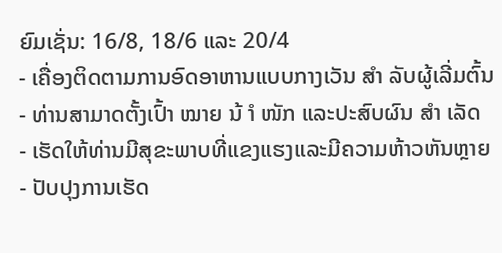ຍົມເຊັ່ນ: 16/8, 18/6 ແລະ 20/4
- ເຄື່ອງຕິດຕາມການອົດອາຫານແບບກາງເວັນ ສຳ ລັບຜູ້ເລີ່ມຕົ້ນ
- ທ່ານສາມາດຕັ້ງເປົ້າ ໝາຍ ນ້ ຳ ໜັກ ແລະປະສົບຜົນ ສຳ ເລັດ
- ເຮັດໃຫ້ທ່ານມີສຸຂະພາບທີ່ແຂງແຮງແລະມີຄວາມຫ້າວຫັນຫຼາຍ
- ປັບປຸງການເຮັດ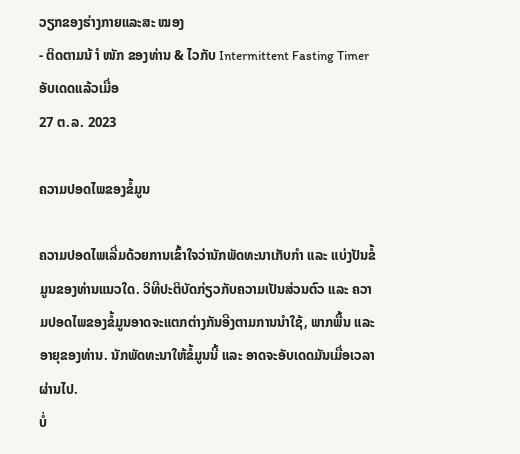ວຽກຂອງຮ່າງກາຍແລະສະ ໝອງ
- ຕິດຕາມນ້ ຳ ໜັກ ຂອງທ່ານ & ໄວກັບ Intermittent Fasting Timer
ອັບເດດແລ້ວເມື່ອ
27 ຕ.ລ. 2023

ຄວາມປອດໄພຂອງຂໍ້ມູນ

ຄວາມປອດໄພເລີ່ມດ້ວຍການເຂົ້າໃຈວ່ານັກພັດທະນາເກັບກຳ ແລະ ແບ່ງປັນຂໍ້ມູນຂອງທ່ານແນວໃດ. ວິທີປະຕິບັດກ່ຽວກັບຄວາມເປັນສ່ວນຕົວ ແລະ ຄວາມປອດໄພຂອງຂໍ້ມູນອາດຈະແຕກຕ່າງກັນອີງຕາມການນຳໃຊ້, ພາກພື້ນ ແລະ ອາຍຸຂອງທ່ານ. ນັກພັດທະນາໃຫ້ຂໍ້ມູນນີ້ ແລະ ອາດຈະອັບເດດມັນເມື່ອເວລາຜ່ານໄປ.
ບໍ່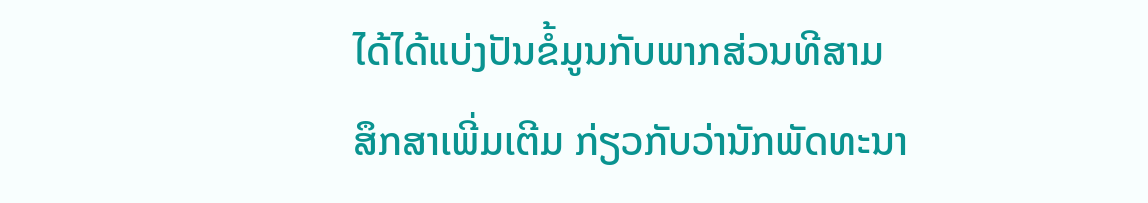ໄດ້ໄດ້ແບ່ງປັນຂໍ້ມູນກັບພາກສ່ວນທີສາມ
ສຶກສາເພີ່ມເຕີມ ກ່ຽວກັບວ່ານັກພັດທະນາ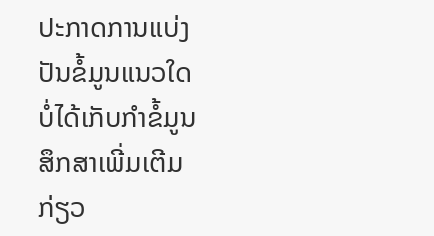ປະກາດການແບ່ງປັນຂໍ້ມູນແນວໃດ
ບໍ່ໄດ້ເກັບກຳຂໍ້ມູນ
ສຶກສາເພີ່ມເຕີມ ກ່ຽວ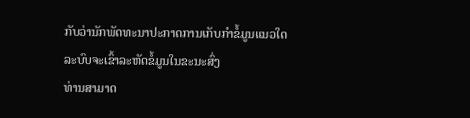ກັບວ່ານັກພັດທະນາປະກາດການເກັບກຳຂໍ້ມູນແນວໃດ
ລະບົບຈະເຂົ້າລະຫັດຂໍ້ມູນໃນຂະນະສົ່ງ
ທ່ານສາມາດ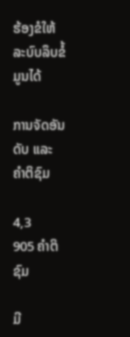ຮ້ອງຂໍໃຫ້ລະບົບລຶບຂໍ້ມູນໄດ້

ການຈັດອັນດັບ ແລະ ຄຳຕິຊົມ

4,3
905 ຄຳຕິຊົມ

ມີ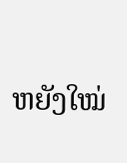ຫຍັງໃໝ່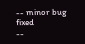-- minor bug fixed
--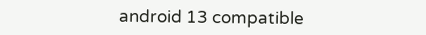android 13 compatible